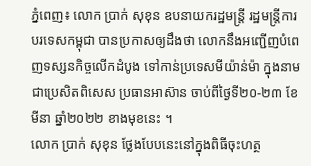ភ្នំពេញ៖ លោក ប្រាក់ សុខុន ឧបនាយករដ្ឋមន្ត្រី រដ្ឋមន្ត្រីការបរទេសកម្ពុជា បានប្រកាសឲ្យដឹងថា លោកនឹងអញ្ជើញបំពេញទស្សនកិច្ចលើកដំបូង ទៅកាន់ប្រទេសមីយ៉ាន់ម៉ា ក្នុងនាមជាប្រេសិតពិសេស ប្រធានអាស៊ាន ចាប់ពីថ្ងៃទី២០-២៣ ខែមីនា ឆ្នាំ២០២២ ខាងមុខនេះ ។
លោក ប្រាក់ សុខុន ថ្លែងបែបនេះនៅក្នុងពិធីចុះហត្ថ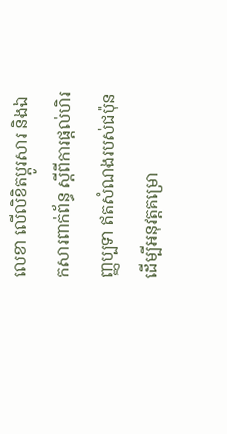លេខា លើលិខិតប្ដូរសារ និងឯកសារពាក់ព័ន្ធ ស្ដីពីការផ្ដល់ហិរញ្ញប្បទា ឥតសំណងរបស់ជប៉ុន ដើម្បីអនុវត្តគម្រោ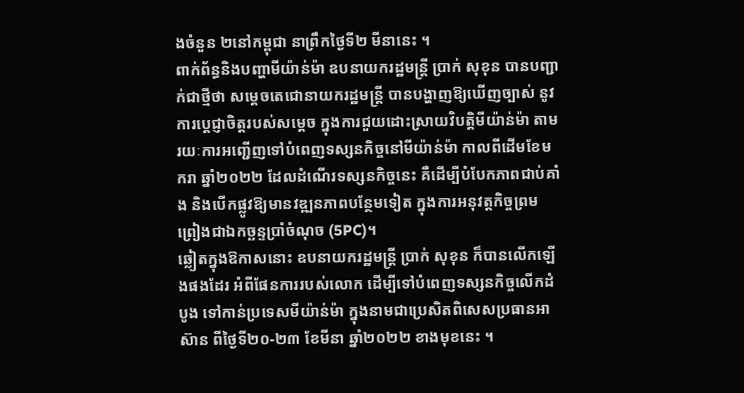ងចំនួន ២នៅកម្ពុជា នាព្រឹកថ្ងៃទី២ មីនានេះ ។
ពាក់ព័ន្ធនិងបញ្ហាមីយ៉ាន់ម៉ា ឧបនាយករដ្ឋមន្រ្តី ប្រាក់ សុខុន បានបញ្ជាក់ជាថ្មីថា សម្តេចតេជោនាយករដ្ឋមន្រ្តី បានបង្ហាញឱ្យឃើញច្បាស់ នូវការប្តេជ្ញាចិត្តរបស់សម្តេច ក្នុងការជួយដោះស្រាយវិបត្តិមីយ៉ាន់ម៉ា តាមរយៈការអញ្ជើញទៅបំពេញទស្សនកិច្ចនៅមីយ៉ាន់ម៉ា កាលពីដើមខែមករា ឆ្នាំ២០២២ ដែលដំណើរទស្សនកិច្ចនេះ គឺដើម្បីបំបែកភាពជាប់គាំង និងបើកផ្លូវឱ្យមានវឌ្ឍនភាពបន្ថែមទៀត ក្នុងការអនុវត្តកិច្ចព្រមព្រៀងជាឯកច្ឆន្ទប្រាំចំណុច (5PC)។
ឆ្លៀតក្នុងឱកាសនោះ ឧបនាយករដ្ឋមន្រ្តី ប្រាក់ សុខុន ក៏បានលើកឡើងផងដែរ អំពីផែនការរបស់លោក ដើម្បីទៅបំពេញទស្សនកិច្ចលើកដំបូង ទៅកាន់ប្រទេសមីយ៉ាន់ម៉ា ក្នុងនាមជាប្រេសិតពិសេសប្រធានអាស៊ាន ពីថ្ងៃទី២០-២៣ ខែមីនា ឆ្នាំ២០២២ ខាងមុខនេះ ។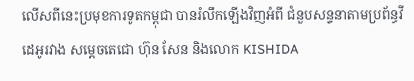លើសពីនេះប្រមុខការទូតកម្ពុជា បានរំលឹកឡើងវិញអំពី ជំនួបសន្ទនាតាមប្រព័ន្ធវីដេអូរវាង សម្តេចតេជោ ហ៊ុន សែន និងលោក KISHIDA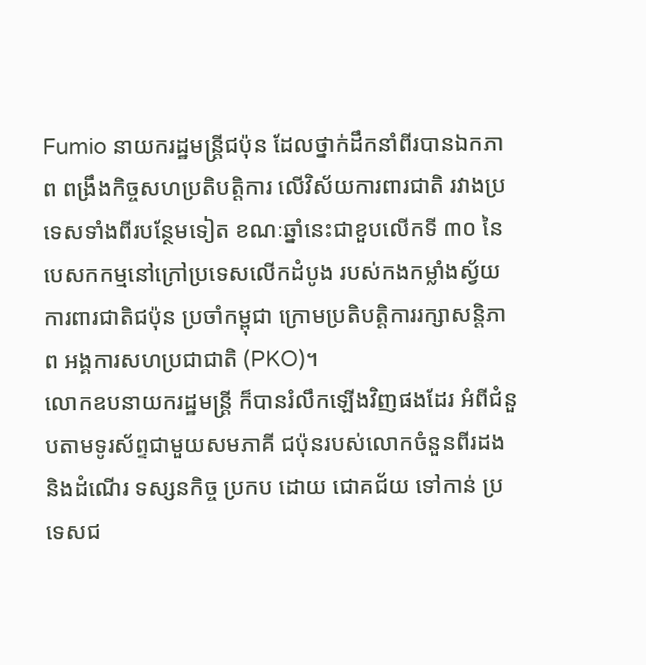Fumio នាយករដ្ឋមន្ត្រីជប៉ុន ដែលថ្នាក់ដឹកនាំពីរបានឯកភាព ពង្រឹងកិច្ចសហប្រតិបត្តិការ លើវិស័យការពារជាតិ រវាងប្រទេសទាំងពីរបន្ថែមទៀត ខណៈឆ្នាំនេះជាខួបលើកទី ៣០ នៃបេសកកម្មនៅក្រៅប្រទេសលើកដំបូង របស់កងកម្លាំងស្វ័យការពារជាតិជប៉ុន ប្រចាំកម្ពុជា ក្រោមប្រតិបត្តិការរក្សាសន្តិភាព អង្គការសហប្រជាជាតិ (PKO)។
លោកឧបនាយករដ្ឋមន្រ្តី ក៏បានរំលឹកឡើងវិញផងដែរ អំពីជំនួបតាមទូរស័ព្ទជាមួយសមភាគី ជប៉ុនរបស់លោកចំនួនពីរដង និងដំណើរ ទស្សនកិច្ច ប្រកប ដោយ ជោគជ័យ ទៅកាន់ ប្រទេសជ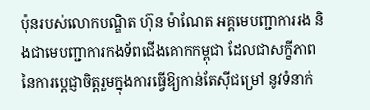ប៉ុនរបស់លោកបណ្ឌិត ហ៊ុន ម៉ាណែត អគ្គមេបញ្ជាការរង និងជាមេបញ្ជាការកងទ័ពជើងគោកកម្ពុជា ដែលជាសក្ខីភាព នៃការប្តេជ្ញាចិត្តរួមក្នុងការធ្វើឱ្យកាន់តែស៊ីជម្រៅ នូវទំនាក់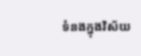ទំនងក្នុងវិស័យ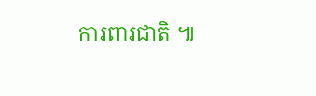ការពារជាតិ ៕